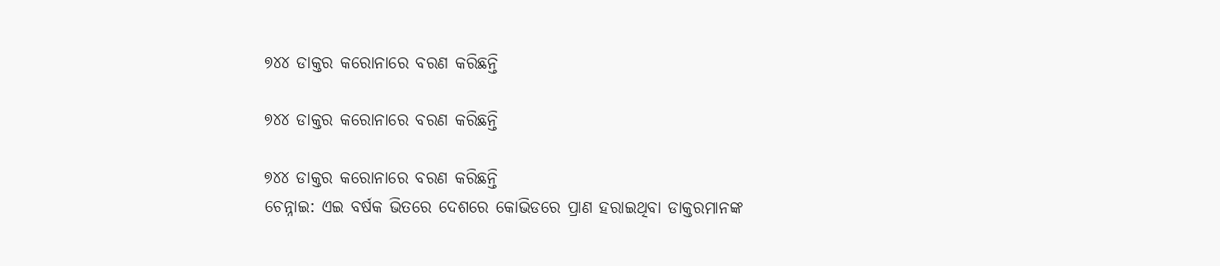୭୪୪ ଡାକ୍ତର କରୋନାରେ ବରଣ କରିଛନ୍ତି

୭୪୪ ଡାକ୍ତର କରୋନାରେ ବରଣ କରିଛନ୍ତି

୭୪୪ ଡାକ୍ତର କରୋନାରେ ବରଣ କରିଛନ୍ତି
ଚେନ୍ନାଇ: ଏଇ ବର୍ଷକ ଭିତରେ ଦେଶରେ କୋଭିଡରେ ପ୍ରାଣ ହରାଇଥିବା ଡାକ୍ତରମାନଙ୍କ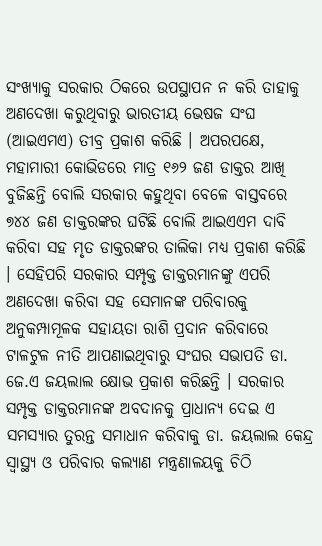ସଂଖ୍ୟାକୁ ସରକାର ଠିକରେ ଉପସ୍ଥାପନ ନ କରି ତାହାକୁ ଅଣଦେଖା କରୁଥିବାରୁ ଭାରତୀୟ ଭେଷଜ ସଂଘ (ଆଇଏମଏ) ତୀବ୍ର ପ୍ରକାଶ କରିଛି । ଅପରପକ୍ଷେ, ମହାମାରୀ କୋଭିଡରେ ମାତ୍ର ୧୬୨ ଜଣ ଡାକ୍ତର ଆଖି ବୁଜିଛନ୍ତି ବୋଲି ସରକାର କହୁଥିବା ବେଳେ ବାସ୍ତବରେ ୭୪୪ ଜଣ ଡାକ୍ତରଙ୍କର ଘଟିଛି ବୋଲି ଆଇଏଏମ ଦାବି କରିବା ସହ ମୃତ ଡାକ୍ତରଙ୍କର ତାଲିକା ମଧ୍ୟ ପ୍ରକାଶ କରିଛି । ସେହିପରି ସରକାର ସମ୍ପୃକ୍ତ ଡାକ୍ତରମାନଙ୍କୁ ଏପରି ଅଣଦେଖା କରିବା ସହ ସେମାନଙ୍କ ପରିବାରକୁ ଅନୁକମ୍ପାମୂଳକ ସହାୟତା ରାଶି ପ୍ରଦାନ କରିବାରେ ଟାଳଟୁଳ ନୀତି ଆପଣାଇଥିବାରୁ ସଂଘର ସଭାପତି ଡା. ଜେ.ଏ ଜୟଲାଲ କ୍ଷୋଭ ପ୍ରକାଶ କରିଛନ୍ତି । ସରକାର ସମ୍ପୃକ୍ତ ଡାକ୍ତରମାନଙ୍କ ଅବଦାନକୁ ପ୍ରାଧାନ୍ୟ ଦେଇ ଏ ସମସ୍ୟାର ତୁରନ୍ତ ସମାଧାନ କରିବାକୁ ଡା. ଜୟଲାଲ କେନ୍ଦ୍ର ସ୍ୱାସ୍ଥ୍ୟ ଓ ପରିବାର କଲ୍ୟାଣ ମନ୍ତ୍ରଣାଳୟକୁ ଚିଠି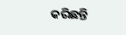କରିଛନ୍ତି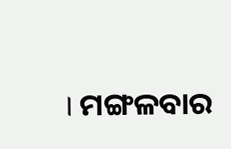। ମଙ୍ଗଳବାର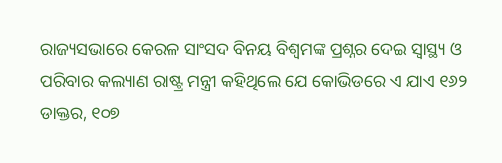ରାଜ୍ୟସଭାରେ କେରଳ ସାଂସଦ ବିନୟ ବିଶ୍ୱମଙ୍କ ପ୍ରଶ୍ନର ଦେଇ ସ୍ୱାସ୍ଥ୍ୟ ଓ ପରିବାର କଲ୍ୟାଣ ରାଷ୍ଟ୍ର ମନ୍ତ୍ରୀ କହିଥିଲେ ଯେ କୋଭିଡରେ ଏ ଯାଏ ୧୬୨ ଡାକ୍ତର, ୧୦୭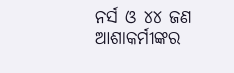ନର୍ସ ଓ ୪୪ ଜଣ ଆଶାକର୍ମୀଙ୍କର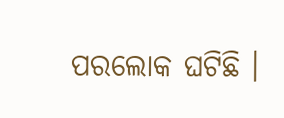ପରଲୋକ ଘଟିଛି ।